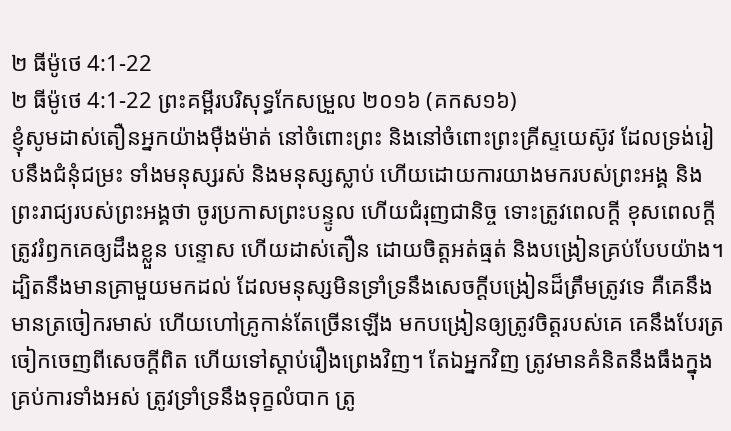២ ធីម៉ូថេ 4:1-22
២ ធីម៉ូថេ 4:1-22 ព្រះគម្ពីរបរិសុទ្ធកែសម្រួល ២០១៦ (គកស១៦)
ខ្ញុំសូមដាស់តឿនអ្នកយ៉ាងម៉ឺងម៉ាត់ នៅចំពោះព្រះ និងនៅចំពោះព្រះគ្រីស្ទយេស៊ូវ ដែលទ្រង់រៀបនឹងជំនុំជម្រះ ទាំងមនុស្សរស់ និងមនុស្សស្លាប់ ហើយដោយការយាងមករបស់ព្រះអង្គ និងព្រះរាជ្យរបស់ព្រះអង្គថា ចូរប្រកាសព្រះបន្ទូល ហើយជំរុញជានិច្ច ទោះត្រូវពេលក្ដី ខុសពេលក្តី ត្រូវរំឭកគេឲ្យដឹងខ្លួន បន្ទោស ហើយដាស់តឿន ដោយចិត្តអត់ធ្មត់ និងបង្រៀនគ្រប់បែបយ៉ាង។ ដ្បិតនឹងមានគ្រាមួយមកដល់ ដែលមនុស្សមិនទ្រាំទ្រនឹងសេចក្ដីបង្រៀនដ៏ត្រឹមត្រូវទេ គឺគេនឹងមានត្រចៀករមាស់ ហើយហៅគ្រូកាន់តែច្រើនឡើង មកបង្រៀនឲ្យត្រូវចិត្តរបស់គេ គេនឹងបែរត្រចៀកចេញពីសេចក្ដីពិត ហើយទៅស្ដាប់រឿងព្រេងវិញ។ តែឯអ្នកវិញ ត្រូវមានគំនិតនឹងធឹងក្នុងគ្រប់ការទាំងអស់ ត្រូវទ្រាំទ្រនឹងទុក្ខលំបាក ត្រូ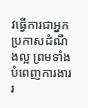វធ្វើការជាអ្នកប្រកាសដំណឹងល្អ ព្រមទាំងបំពេញការងាររ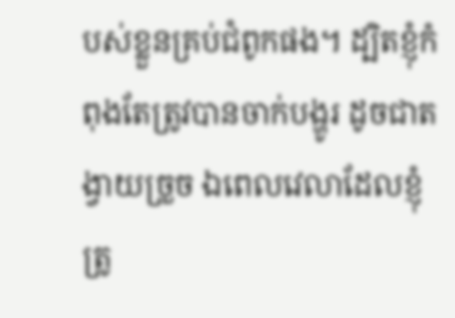បស់ខ្លួនគ្រប់ជំពូកផង។ ដ្បិតខ្ញុំកំពុងតែត្រូវបានចាក់បង្ហូរ ដូចជាតង្វាយច្រួច ឯពេលវេលាដែលខ្ញុំត្រូ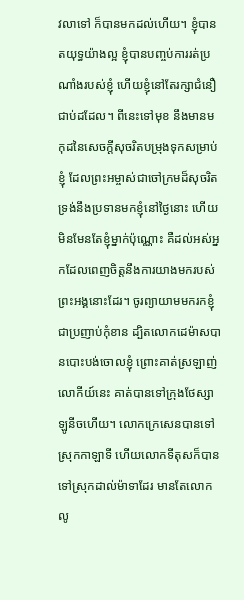វលាទៅ ក៏បានមកដល់ហើយ។ ខ្ញុំបានតយុទ្ធយ៉ាងល្អ ខ្ញុំបានបញ្ចប់ការរត់ប្រណាំងរបស់ខ្ញុំ ហើយខ្ញុំនៅតែរក្សាជំនឿជាប់ដដែល។ ពីនេះទៅមុខ នឹងមានមកុដនៃសេចក្ដីសុចរិតបម្រុងទុកសម្រាប់ខ្ញុំ ដែលព្រះអម្ចាស់ជាចៅក្រមដ៏សុចរិត ទ្រង់នឹងប្រទានមកខ្ញុំនៅថ្ងៃនោះ ហើយមិនមែនតែខ្ញុំម្នាក់ប៉ុណ្ណោះ គឺដល់អស់អ្នកដែលពេញចិត្តនឹងការយាងមករបស់ព្រះអង្គនោះដែរ។ ចូរព្យាយាមមករកខ្ញុំជាប្រញាប់កុំខាន ដ្បិតលោកដេម៉ាសបានបោះបង់ចោលខ្ញុំ ព្រោះគាត់ស្រឡាញ់លោកីយ៍នេះ គាត់បានទៅក្រុងថែស្សាឡូនីចហើយ។ លោកក្រេសេនបានទៅស្រុកកាឡាទី ហើយលោកទីតុសក៏បានទៅស្រុកដាល់ម៉ាទាដែរ មានតែលោកលូ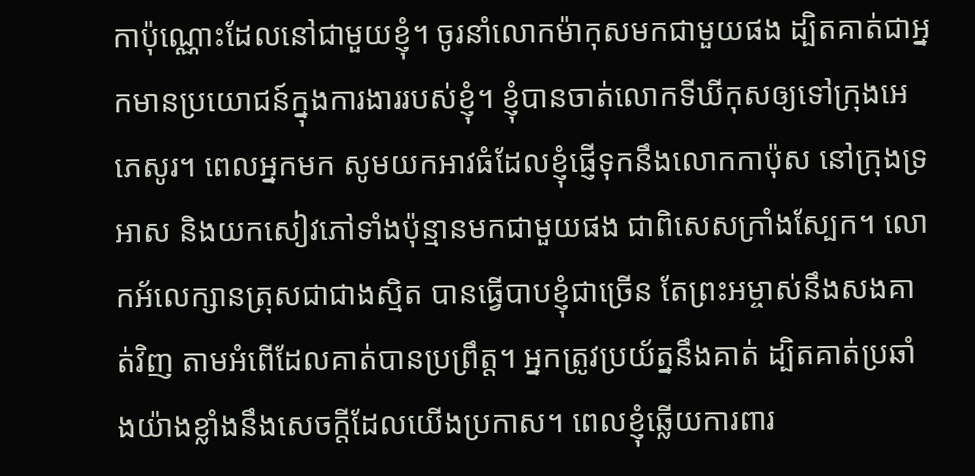កាប៉ុណ្ណោះដែលនៅជាមួយខ្ញុំ។ ចូរនាំលោកម៉ាកុសមកជាមួយផង ដ្បិតគាត់ជាអ្នកមានប្រយោជន៍ក្នុងការងាររបស់ខ្ញុំ។ ខ្ញុំបានចាត់លោកទីឃីកុសឲ្យទៅក្រុងអេភេសូរ។ ពេលអ្នកមក សូមយកអាវធំដែលខ្ញុំផ្ញើទុកនឹងលោកកាប៉ុស នៅក្រុងទ្រអាស និងយកសៀវភៅទាំងប៉ុន្មានមកជាមួយផង ជាពិសេសក្រាំងស្បែក។ លោកអ័លេក្សានត្រុសជាជាងស្មិត បានធ្វើបាបខ្ញុំជាច្រើន តែព្រះអម្ចាស់នឹងសងគាត់វិញ តាមអំពើដែលគាត់បានប្រព្រឹត្ត។ អ្នកត្រូវប្រយ័ត្ននឹងគាត់ ដ្បិតគាត់ប្រឆាំងយ៉ាងខ្លាំងនឹងសេចក្ដីដែលយើងប្រកាស។ ពេលខ្ញុំឆ្លើយការពារ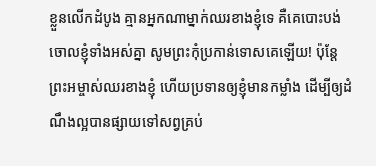ខ្លួនលើកដំបូង គ្មានអ្នកណាម្នាក់ឈរខាងខ្ញុំទេ គឺគេបោះបង់ចោលខ្ញុំទាំងអស់គ្នា សូមព្រះកុំប្រកាន់ទោសគេឡើយ! ប៉ុន្តែ ព្រះអម្ចាស់ឈរខាងខ្ញុំ ហើយប្រទានឲ្យខ្ញុំមានកម្លាំង ដើម្បីឲ្យដំណឹងល្អបានផ្សាយទៅសព្វគ្រប់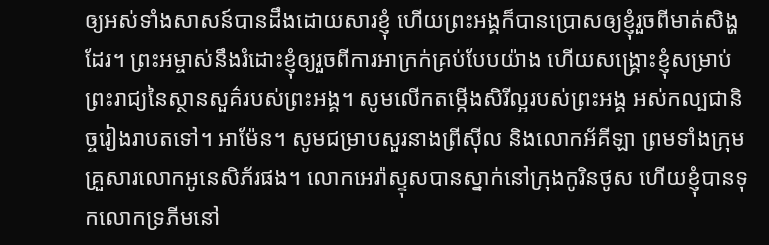ឲ្យអស់ទាំងសាសន៍បានដឹងដោយសារខ្ញុំ ហើយព្រះអង្គក៏បានប្រោសឲ្យខ្ញុំរួចពីមាត់សិង្ហដែរ។ ព្រះអម្ចាស់នឹងរំដោះខ្ញុំឲ្យរួចពីការអាក្រក់គ្រប់បែបយ៉ាង ហើយសង្គ្រោះខ្ញុំសម្រាប់ព្រះរាជ្យនៃស្ថានសួគ៌របស់ព្រះអង្គ។ សូមលើកតម្កើងសិរីល្អរបស់ព្រះអង្គ អស់កល្បជានិច្ចរៀងរាបតទៅ។ អាម៉ែន។ សូមជម្រាបសួរនាងព្រីស៊ីល និងលោកអ័គីឡា ព្រមទាំងក្រុមគ្រួសារលោកអូនេសិភ័រផង។ លោកអេរ៉ាស្ទុសបានស្នាក់នៅក្រុងកូរិនថូស ហើយខ្ញុំបានទុកលោកទ្រភីមនៅ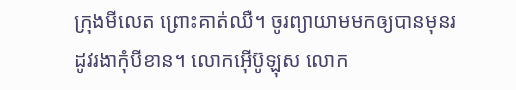ក្រុងមីលេត ព្រោះគាត់ឈឺ។ ចូរព្យាយាមមកឲ្យបានមុនរដូវរងាកុំបីខាន។ លោកអ៊ើប៊ូឡុស លោក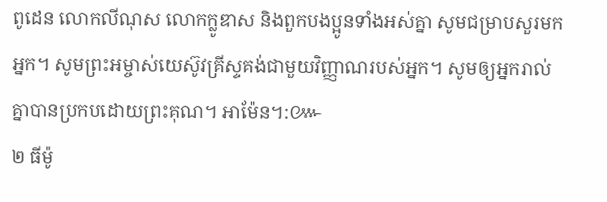ពូដេន លោកលីណុស លោកក្លូឌាស និងពួកបងប្អូនទាំងអស់គ្នា សូមជម្រាបសួរមកអ្នក។ សូមព្រះអម្ចាស់យេស៊ូវគ្រីស្ទគង់ជាមួយវិញ្ញាណរបស់អ្នក។ សូមឲ្យអ្នករាល់គ្នាបានប្រកបដោយព្រះគុណ។ អាម៉ែន។:៚
២ ធីម៉ូ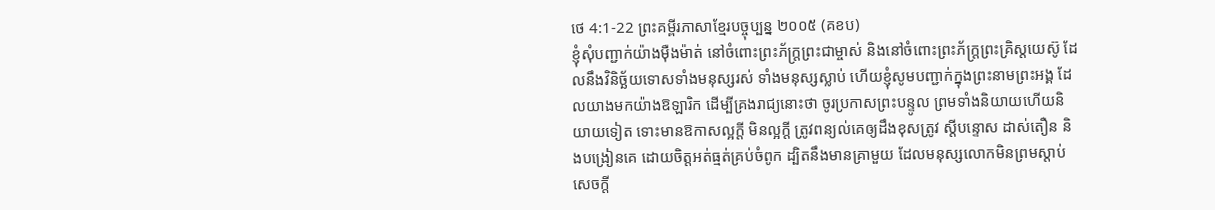ថេ 4:1-22 ព្រះគម្ពីរភាសាខ្មែរបច្ចុប្បន្ន ២០០៥ (គខប)
ខ្ញុំសុំបញ្ជាក់យ៉ាងម៉ឺងម៉ាត់ នៅចំពោះព្រះភ័ក្ត្រព្រះជាម្ចាស់ និងនៅចំពោះព្រះភ័ក្ត្រព្រះគ្រិស្តយេស៊ូ ដែលនឹងវិនិច្ឆ័យទោសទាំងមនុស្សរស់ ទាំងមនុស្សស្លាប់ ហើយខ្ញុំសូមបញ្ជាក់ក្នុងព្រះនាមព្រះអង្គ ដែលយាងមកយ៉ាងឱឡារិក ដើម្បីគ្រងរាជ្យនោះថា ចូរប្រកាសព្រះបន្ទូល ព្រមទាំងនិយាយហើយនិយាយទៀត ទោះមានឱកាសល្អក្ដី មិនល្អក្ដី ត្រូវពន្យល់គេឲ្យដឹងខុសត្រូវ ស្ដីបន្ទោស ដាស់តឿន និងបង្រៀនគេ ដោយចិត្តអត់ធ្មត់គ្រប់ចំពូក ដ្បិតនឹងមានគ្រាមួយ ដែលមនុស្សលោកមិនព្រមស្ដាប់សេចក្ដី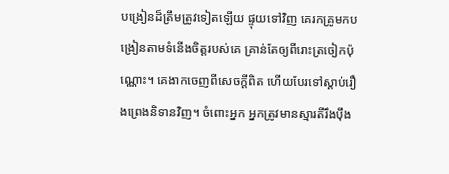បង្រៀនដ៏ត្រឹមត្រូវទៀតឡើយ ផ្ទុយទៅវិញ គេរកគ្រូមកបង្រៀនតាមទំនើងចិត្តរបស់គេ គ្រាន់តែឲ្យពីរោះត្រចៀកប៉ុណ្ណោះ។ គេងាកចេញពីសេចក្ដីពិត ហើយបែរទៅស្ដាប់រឿងព្រេងនិទានវិញ។ ចំពោះអ្នក អ្នកត្រូវមានស្មារតីរឹងប៉ឹង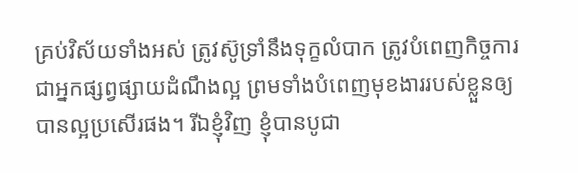គ្រប់វិស័យទាំងអស់ ត្រូវស៊ូទ្រាំនឹងទុក្ខលំបាក ត្រូវបំពេញកិច្ចការជាអ្នកផ្សព្វផ្សាយដំណឹងល្អ ព្រមទាំងបំពេញមុខងាររបស់ខ្លួនឲ្យបានល្អប្រសើរផង។ រីឯខ្ញុំវិញ ខ្ញុំបានបូជា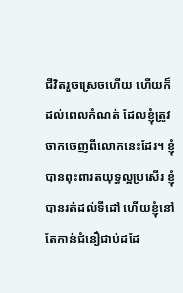ជីវិតរួចស្រេចហើយ ហើយក៏ដល់ពេលកំណត់ ដែលខ្ញុំត្រូវចាកចេញពីលោកនេះដែរ។ ខ្ញុំបានពុះពារតយុទ្ធល្អប្រសើរ ខ្ញុំបានរត់ដល់ទីដៅ ហើយខ្ញុំនៅតែកាន់ជំនឿជាប់ដដែ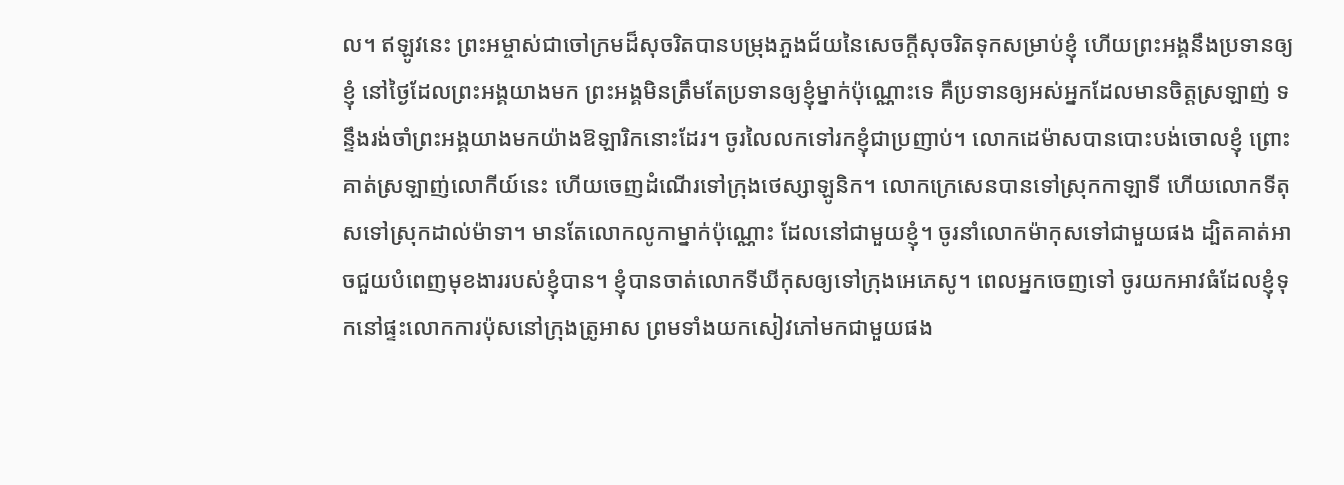ល។ ឥឡូវនេះ ព្រះអម្ចាស់ជាចៅក្រមដ៏សុចរិតបានបម្រុងភួងជ័យនៃសេចក្ដីសុចរិតទុកសម្រាប់ខ្ញុំ ហើយព្រះអង្គនឹងប្រទានឲ្យខ្ញុំ នៅថ្ងៃដែលព្រះអង្គយាងមក ព្រះអង្គមិនត្រឹមតែប្រទានឲ្យខ្ញុំម្នាក់ប៉ុណ្ណោះទេ គឺប្រទានឲ្យអស់អ្នកដែលមានចិត្តស្រឡាញ់ ទន្ទឹងរង់ចាំព្រះអង្គយាងមកយ៉ាងឱឡារិកនោះដែរ។ ចូរលៃលកទៅរកខ្ញុំជាប្រញាប់។ លោកដេម៉ាសបានបោះបង់ចោលខ្ញុំ ព្រោះគាត់ស្រឡាញ់លោកីយ៍នេះ ហើយចេញដំណើរទៅក្រុងថេស្សាឡូនិក។ លោកក្រេសេនបានទៅស្រុកកាឡាទី ហើយលោកទីតុសទៅស្រុកដាល់ម៉ាទា។ មានតែលោកលូកាម្នាក់ប៉ុណ្ណោះ ដែលនៅជាមួយខ្ញុំ។ ចូរនាំលោកម៉ាកុសទៅជាមួយផង ដ្បិតគាត់អាចជួយបំពេញមុខងាររបស់ខ្ញុំបាន។ ខ្ញុំបានចាត់លោកទីឃីកុសឲ្យទៅក្រុងអេភេសូ។ ពេលអ្នកចេញទៅ ចូរយកអាវធំដែលខ្ញុំទុកនៅផ្ទះលោកការប៉ុសនៅក្រុងត្រូអាស ព្រមទាំងយកសៀវភៅមកជាមួយផង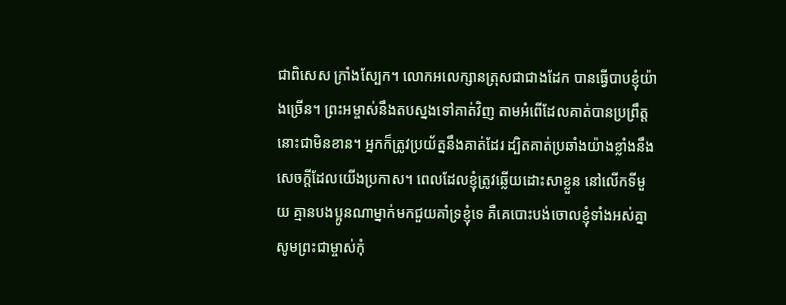ជាពិសេស ក្រាំងស្បែក។ លោកអលេក្សានត្រុសជាជាងដែក បានធ្វើបាបខ្ញុំយ៉ាងច្រើន។ ព្រះអម្ចាស់នឹងតបស្នងទៅគាត់វិញ តាមអំពើដែលគាត់បានប្រព្រឹត្តនោះជាមិនខាន។ អ្នកក៏ត្រូវប្រយ័ត្ននឹងគាត់ដែរ ដ្បិតគាត់ប្រឆាំងយ៉ាងខ្លាំងនឹងសេចក្ដីដែលយើងប្រកាស។ ពេលដែលខ្ញុំត្រូវឆ្លើយដោះសាខ្លួន នៅលើកទីមួយ គ្មានបងប្អូនណាម្នាក់មកជួយគាំទ្រខ្ញុំទេ គឺគេបោះបង់ចោលខ្ញុំទាំងអស់គ្នា សូមព្រះជាម្ចាស់កុំ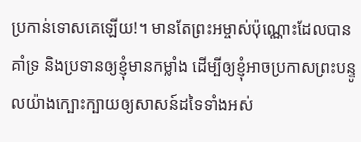ប្រកាន់ទោសគេឡើយ!។ មានតែព្រះអម្ចាស់ប៉ុណ្ណោះដែលបានគាំទ្រ និងប្រទានឲ្យខ្ញុំមានកម្លាំង ដើម្បីឲ្យខ្ញុំអាចប្រកាសព្រះបន្ទូលយ៉ាងក្បោះក្បាយឲ្យសាសន៍ដទៃទាំងអស់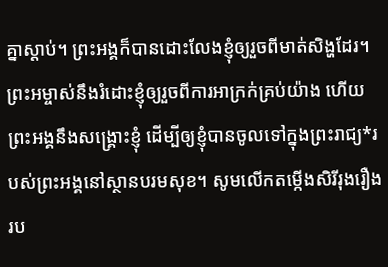គ្នាស្ដាប់។ ព្រះអង្គក៏បានដោះលែងខ្ញុំឲ្យរួចពីមាត់សិង្ហដែរ។ ព្រះអម្ចាស់នឹងរំដោះខ្ញុំឲ្យរួចពីការអាក្រក់គ្រប់យ៉ាង ហើយព្រះអង្គនឹងសង្គ្រោះខ្ញុំ ដើម្បីឲ្យខ្ញុំបានចូលទៅក្នុងព្រះរាជ្យ*របស់ព្រះអង្គនៅស្ថានបរមសុខ។ សូមលើកតម្កើងសិរីរុងរឿងរប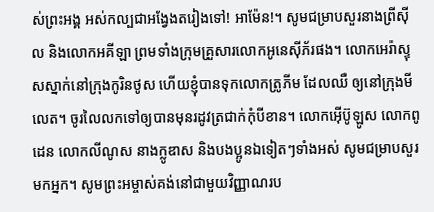ស់ព្រះអង្គ អស់កល្បជាអង្វែងតរៀងទៅ! អាម៉ែន!។ សូមជម្រាបសួរនាងព្រីស៊ីល និងលោកអគីឡា ព្រមទាំងក្រុមគ្រួសារលោកអូនេស៊ីភ័រផង។ លោកអេរ៉ាស្ទុសស្នាក់នៅក្រុងកូរិនថូស ហើយខ្ញុំបានទុកលោកត្រូភីម ដែលឈឺ ឲ្យនៅក្រុងមីលេត។ ចូរលៃលកទៅឲ្យបានមុនរដូវត្រជាក់កុំបីខាន។ លោកអ៊ើប៊ូឡូស លោកពូដេន លោកលីណូស នាងក្លូឌាស និងបងប្អូនឯទៀតៗទាំងអស់ សូមជម្រាបសួរមកអ្នក។ សូមព្រះអម្ចាស់គង់នៅជាមួយវិញ្ញាណរប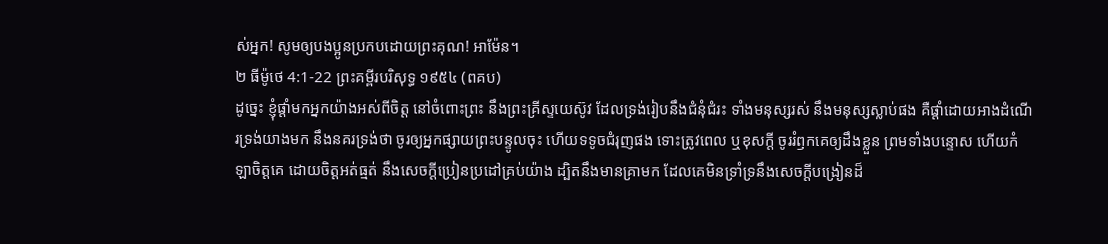ស់អ្នក! សូមឲ្យបងប្អូនប្រកបដោយព្រះគុណ! អាម៉ែន។
២ ធីម៉ូថេ 4:1-22 ព្រះគម្ពីរបរិសុទ្ធ ១៩៥៤ (ពគប)
ដូច្នេះ ខ្ញុំផ្តាំមកអ្នកយ៉ាងអស់ពីចិត្ត នៅចំពោះព្រះ នឹងព្រះគ្រីស្ទយេស៊ូវ ដែលទ្រង់រៀបនឹងជំនុំជំរះ ទាំងមនុស្សរស់ នឹងមនុស្សស្លាប់ផង គឺផ្តាំដោយអាងដំណើរទ្រង់យាងមក នឹងនគរទ្រង់ថា ចូរឲ្យអ្នកផ្សាយព្រះបន្ទូលចុះ ហើយទទូចជំរុញផង ទោះត្រូវពេល ឬខុសក្តី ចូររំឭកគេឲ្យដឹងខ្លួន ព្រមទាំងបន្ទោស ហើយកំឡាចិត្តគេ ដោយចិត្តអត់ធ្មត់ នឹងសេចក្ដីប្រៀនប្រដៅគ្រប់យ៉ាង ដ្បិតនឹងមានគ្រាមក ដែលគេមិនទ្រាំទ្រនឹងសេចក្ដីបង្រៀនដ៏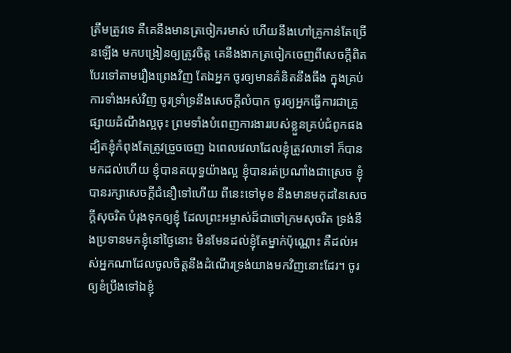ត្រឹមត្រូវទេ គឺគេនឹងមានត្រចៀករមាស់ ហើយនឹងហៅគ្រូកាន់តែច្រើនឡើង មកបង្រៀនឲ្យត្រូវចិត្ត គេនឹងងាកត្រចៀកចេញពីសេចក្ដីពិត បែរទៅតាមរឿងព្រេងវិញ តែឯអ្នក ចូរឲ្យមានគំនិតនឹងធឹង ក្នុងគ្រប់ការទាំងអស់វិញ ចូរទ្រាំទ្រនឹងសេចក្ដីលំបាក ចូរឲ្យអ្នកធ្វើការជាគ្រូផ្សាយដំណឹងល្អចុះ ព្រមទាំងបំពេញការងាររបស់ខ្លួនគ្រប់ជំពូកផង ដ្បិតខ្ញុំកំពុងតែត្រូវច្រួចចេញ ឯពេលវេលាដែលខ្ញុំត្រូវលាទៅ ក៏បានមកដល់ហើយ ខ្ញុំបានតយុទ្ធយ៉ាងល្អ ខ្ញុំបានរត់ប្រណាំងជាស្រេច ខ្ញុំបានរក្សាសេចក្ដីជំនឿទៅហើយ ពីនេះទៅមុខ នឹងមានមកុដនៃសេចក្ដីសុចរិត បំរុងទុកឲ្យខ្ញុំ ដែលព្រះអម្ចាស់ដ៏ជាចៅក្រមសុចរិត ទ្រង់នឹងប្រទានមកខ្ញុំនៅថ្ងៃនោះ មិនមែនដល់ខ្ញុំតែម្នាក់ប៉ុណ្ណោះ គឺដល់អស់អ្នកណាដែលចូលចិត្តនឹងដំណើរទ្រង់យាងមកវិញនោះដែរ។ ចូរឲ្យខំប្រឹងទៅឯខ្ញុំ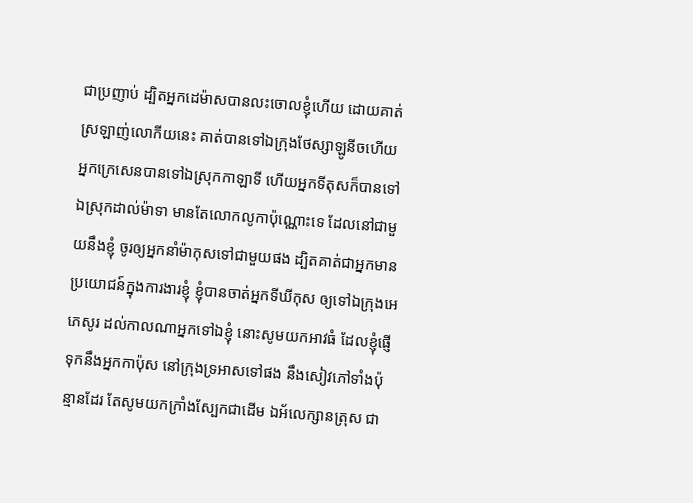ជាប្រញាប់ ដ្បិតអ្នកដេម៉ាសបានលះចោលខ្ញុំហើយ ដោយគាត់ស្រឡាញ់លោកីយនេះ គាត់បានទៅឯក្រុងថែស្សាឡូនីចហើយ អ្នកក្រេសេនបានទៅឯស្រុកកាឡាទី ហើយអ្នកទីតុសក៏បានទៅឯស្រុកដាល់ម៉ាទា មានតែលោកលូកាប៉ុណ្ណោះទេ ដែលនៅជាមួយនឹងខ្ញុំ ចូរឲ្យអ្នកនាំម៉ាកុសទៅជាមួយផង ដ្បិតគាត់ជាអ្នកមានប្រយោជន៍ក្នុងការងារខ្ញុំ ខ្ញុំបានចាត់អ្នកទីឃីកុស ឲ្យទៅឯក្រុងអេភេសូរ ដល់កាលណាអ្នកទៅឯខ្ញុំ នោះសូមយកអាវធំ ដែលខ្ញុំផ្ញើទុកនឹងអ្នកកាប៉ុស នៅក្រុងទ្រអាសទៅផង នឹងសៀវភៅទាំងប៉ុន្មានដែរ តែសូមយកក្រាំងស្បែកជាដើម ឯអ័លេក្សានត្រុស ជា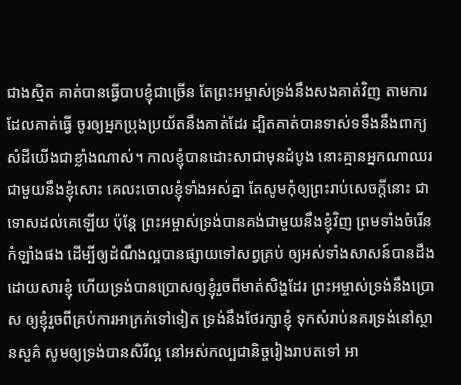ជាងស្មិត គាត់បានធ្វើបាបខ្ញុំជាច្រើន តែព្រះអម្ចាស់ទ្រង់នឹងសងគាត់វិញ តាមការដែលគាត់ធ្វើ ចូរឲ្យអ្នកប្រុងប្រយ័តនឹងគាត់ដែរ ដ្បិតគាត់បានទាស់ទទឹងនឹងពាក្យសំដីយើងជាខ្លាំងណាស់។ កាលខ្ញុំបានដោះសាជាមុនដំបូង នោះគ្មានអ្នកណាឈរជាមួយនឹងខ្ញុំសោះ គេលះចោលខ្ញុំទាំងអស់គ្នា តែសូមកុំឲ្យព្រះរាប់សេចក្ដីនោះ ជាទោសដល់គេឡើយ ប៉ុន្តែ ព្រះអម្ចាស់ទ្រង់បានគង់ជាមួយនឹងខ្ញុំវិញ ព្រមទាំងចំរើនកំឡាំងផង ដើម្បីឲ្យដំណឹងល្អបានផ្សាយទៅសព្វគ្រប់ ឲ្យអស់ទាំងសាសន៍បានដឹងដោយសារខ្ញុំ ហើយទ្រង់បានប្រោសឲ្យខ្ញុំរួចពីមាត់សិង្ហដែរ ព្រះអម្ចាស់ទ្រង់នឹងប្រោស ឲ្យខ្ញុំរួចពីគ្រប់ការអាក្រក់ទៅទៀត ទ្រង់នឹងថែរក្សាខ្ញុំ ទុកសំរាប់នគរទ្រង់នៅស្ថានសួគ៌ សូមឲ្យទ្រង់បានសិរីល្អ នៅអស់កល្បជានិច្ចរៀងរាបតទៅ អា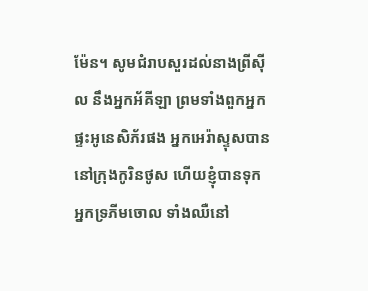ម៉ែន។ សូមជំរាបសួរដល់នាងព្រីស៊ីល នឹងអ្នកអ័គីឡា ព្រមទាំងពួកអ្នកផ្ទះអូនេសិភ័រផង អ្នកអេរ៉ាស្ទុសបាននៅក្រុងកូរិនថូស ហើយខ្ញុំបានទុកអ្នកទ្រភីមចោល ទាំងឈឺនៅ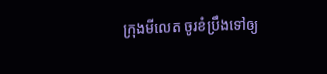ក្រុងមីលេត ចូរខំប្រឹងទៅឲ្យ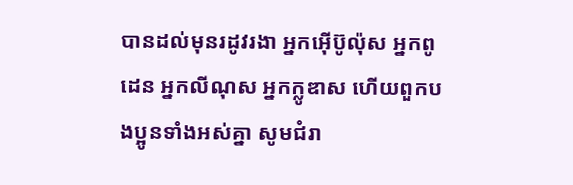បានដល់មុនរដូវរងា អ្នកអ៊ើប៊ូល៉ុស អ្នកពូដេន អ្នកលីណុស អ្នកក្លូឌាស ហើយពួកបងប្អូនទាំងអស់គ្នា សូមជំរា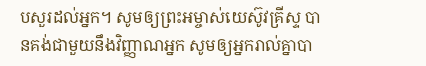បសួរដល់អ្នក។ សូមឲ្យព្រះអម្ចាស់យេស៊ូវគ្រីស្ទ បានគង់ជាមួយនឹងវិញ្ញាណអ្នក សូមឲ្យអ្នករាល់គ្នាបា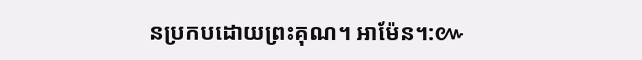នប្រកបដោយព្រះគុណ។ អាម៉ែន។:៚